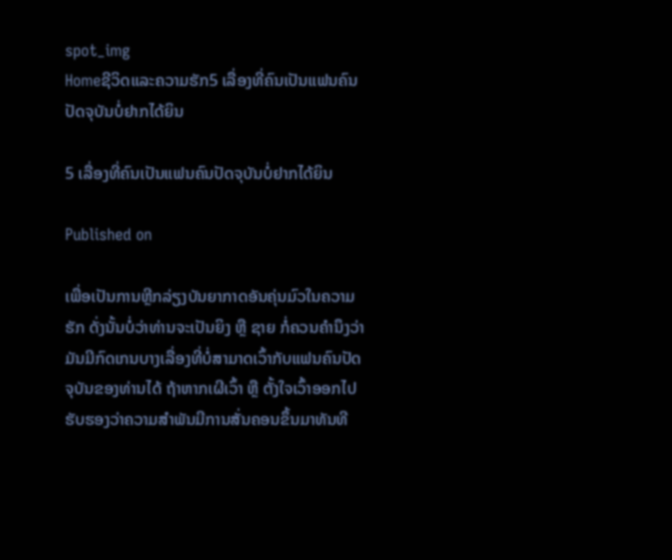spot_img
Homeຊີວິດແລະຄວາມຮັກ5 ເລື່ອງທີ່ຄົນເປັນແຟນຄົນປັດຈຸບັນບໍ່ຢາກໄດ້ຍິນ

5 ເລື່ອງທີ່ຄົນເປັນແຟນຄົນປັດຈຸບັນບໍ່ຢາກໄດ້ຍິນ

Published on

ເພື່ອເປັນການຫຼີກລ່ຽງບັນຍາກາດອັນຄຸ່ນມົວໃນຄວາມຮັກ ດັ່ງນັ້ນບໍ່ວ່າທ່ານຈະເປັນຍິງ ຫຼື ຊາຍ ກໍ່ຄວນຄຳນຶງວ່າມັນມີກົດເກນບາງເລື່ອງທີ່ບໍ່ສາມາດເວົ້າກັບແຟນຄົນປັດຈຸບັນຂອງທ່ານໄດ້ ຖ້າຫາກເຜີເວົ້າ ຫຼື ຕັ້ງໃຈເວົ້າອອກໄປ ຮັບຮອງວ່າຄວາມສຳພັນມີການສັ່ນຄອນຂຶ້ນມາທັນທີ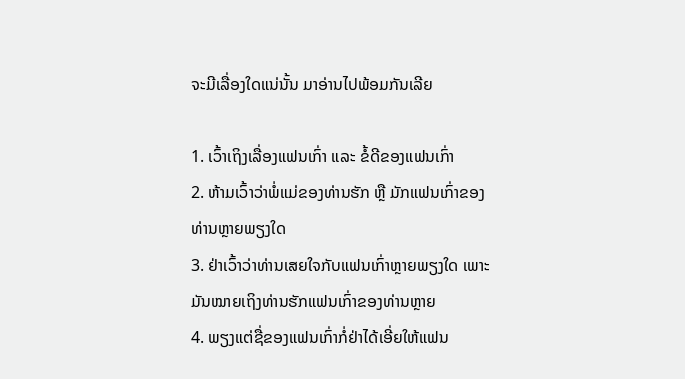ຈະມີເລື່ອງໃດແນ່ນັ້ນ ມາອ່ານໄປພ້ອມກັນເລີຍ

1. ເວົ້າເຖິງເລື່ອງແຟນເກົ່າ ແລະ ຂໍ້ດີຂອງແຟນເກົ່າ
2. ຫ້າມເວົ້າວ່າພໍ່ແມ່ຂອງທ່ານຮັກ ຫຼື ມັກແຟນເກົ່າຂອງທ່ານຫຼາຍພຽງໃດ
3. ຢ່າເວົ້າວ່າທ່ານເສຍໃຈກັບແຟນເກົ່າຫຼາຍພຽງໃດ ເພາະມັນໝາຍເຖິງທ່ານຮັກແຟນເກົ່າຂອງທ່ານຫຼາຍ
4. ພຽງແຕ່ຊື່ຂອງແຟນເກົ່າກໍ່ຢ່າໄດ້ເອີ່ຍໃຫ້ແຟນ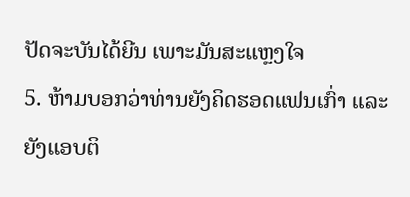ປັດຈະບັນໄດ້ຍີນ ເພາະມັນສະແຫຼງໃຈ
5. ຫ້າມບອກວ່າທ່ານຍັງຄິດຮອດແຟນເກົ່າ ແລະ ຍັງແອບຕິ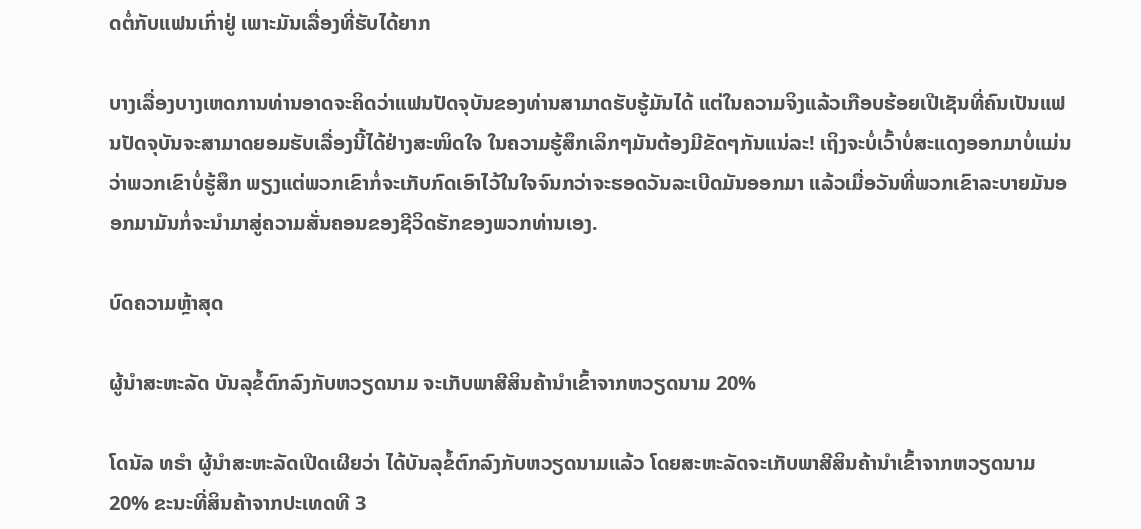ດຕໍ່ກັບແຟນເກົ່າຢູ່ ເພາະມັນເລື່ອງທີ່ຮັບໄດ້ຍາກ

ບາງເລື່ອງບາງເຫດການທ່ານອາດຈະຄິດວ່າແຟນປັດຈຸບັນຂອງທ່ານສາມາດຮັບຮູ້ມັນໄດ້ ແຕ່ໃນຄວາມຈິງແລ້ວເກືອບຮ້ອຍເປີເຊັນທີ່ຄົນເປັນແຟນປັດຈຸບັນຈະສາມາດຍອມຮັບເລື່ອງນີ້ໄດ້ຢ່າງສະໜິດໃຈ ໃນຄວາມຮູ້ສຶກເລິກໆມັນຕ້ອງມີຂັດໆກັນແນ່ລະ! ເຖິງຈະບໍ່ເວົ້າບໍ່ສະແດງອອກມາບໍ່ແມ່ນວ່າພວກເຂົາບໍ່ຮູ້ສຶກ ພຽງແຕ່ພວກເຂົາກໍ່ຈະເກັບກົດເອົາໄວ້ໃນໃຈຈົນກວ່າຈະຮອດວັນລະເບີດມັນອອກມາ ແລ້ວເມື່ອວັນທີ່ພວກເຂົາລະບາຍມັນອອກມາມັນກໍ່ຈະນຳມາສູ່ຄວາມສັ່ນຄອນຂອງຊີວິດຮັກຂອງພວກທ່ານເອງ.

ບົດຄວາມຫຼ້າສຸດ

ຜູ້ນຳສະຫະລັດ ບັນລຸຂໍ້ຕົກລົງກັບຫວຽດນາມ ຈະເກັບພາສີສິນຄ້ານຳເຂົ້າຈາກຫວຽດນາມ 20%

ໂດນັລ ທຣຳ ຜູ້ນຳສະຫະລັດເປີດເຜີຍວ່າ ໄດ້ບັນລຸຂໍ້ຕົກລົງກັບຫວຽດນາມແລ້ວ ໂດຍສະຫະລັດຈະເກັບພາສີສິນຄ້ານຳເຂົ້າຈາກຫວຽດນາມ 20% ຂະນະທີ່ສິນຄ້າຈາກປະເທດທີ 3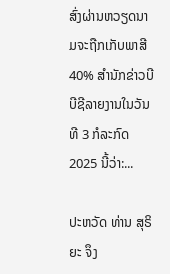ສົ່ງຜ່ານຫວຽດນາມຈະຖືກເກັບພາສີ 40% ສຳນັກຂ່າວບີບີຊີລາຍງານໃນວັນທີ 3 ກໍລະກົດ 2025 ນີ້ວ່າ:...

ປະຫວັດ ທ່ານ ສຸຣິຍະ ຈຶງ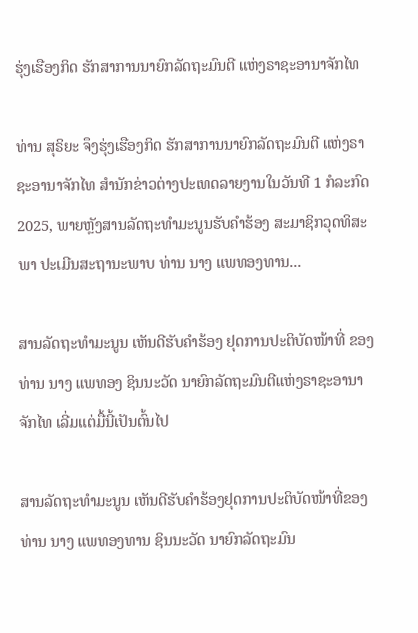ຮຸ່ງເຮືອງກິດ ຮັກສາການນາຍົກລັດຖະມົນຕີ ແຫ່ງຣາຊະອານາຈັກໄທ

ທ່ານ ສຸຣິຍະ ຈຶງຮຸ່ງເຮືອງກິດ ຮັກສາການນາຍົກລັດຖະມົນຕີ ແຫ່ງຣາຊະອານາຈັກໄທ ສຳນັກຂ່າວຕ່າງປະເທດລາຍງານໃນວັນທີ 1 ກໍລະກົດ 2025, ພາຍຫຼັງສານລັດຖະທຳມະນູນຮັບຄຳຮ້ອງ ສະມາຊິກວຸດທິສະພາ ປະເມີນສະຖານະພາບ ທ່ານ ນາງ ແພທອງທານ...

ສານລັດຖະທຳມະນູນ ເຫັນດີຮັບຄຳຮ້ອງ ຢຸດການປະຕິບັດໜ້າທີ່ ຂອງ ທ່ານ ນາງ ແພທອງ ຊິນນະວັດ ນາຍົກລັດຖະມົນຕີແຫ່ງຣາຊະອານາຈັກໄທ ເລີ່ມແຕ່ມື້ນີ້ເປັນຕົ້ນໄປ

ສານລັດຖະທຳມະນູນ ເຫັນດີຮັບຄຳຮ້ອງຢຸດການປະຕິບັດໜ້າທີ່ຂອງ ທ່ານ ນາງ ແພທອງທານ ຊິນນະວັດ ນາຍົກລັດຖະມົນ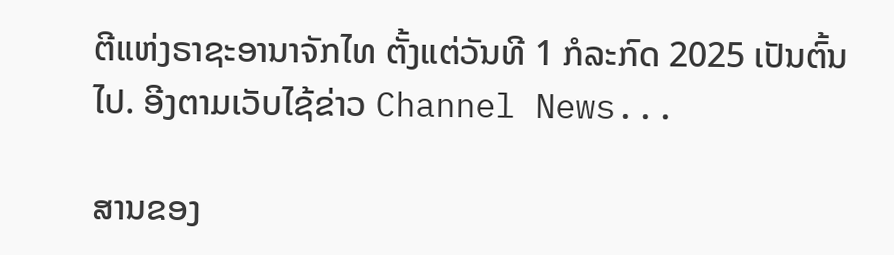ຕີແຫ່ງຣາຊະອານາຈັກໄທ ຕັ້ງແຕ່ວັນທີ 1 ກໍລະກົດ 2025 ເປັນຕົ້ນໄປ. ອີງຕາມເວັບໄຊ້ຂ່າວ Channel News...

ສານຂອງ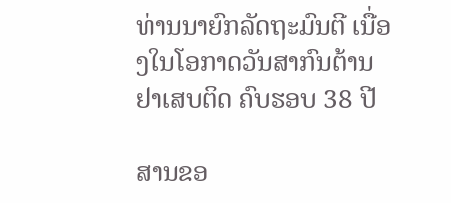ທ່ານນາຍົກລັດຖະມົນຕີ ເນື່ອງໃນໂອກາດວັນສາກົນຕ້ານຢາເສບຕິດ ຄົບຮອບ 38 ປີ

ສານຂອ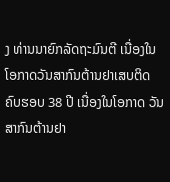ງ ທ່ານນາຍົກລັດຖະມົນຕີ ເນື່ອງໃນໂອກາດວັນສາກົນຕ້ານຢາເສບຕິດ ຄົບຮອບ 38 ປີ ເນື່ອງໃນໂອກາດ ວັນສາກົນຕ້ານຢາ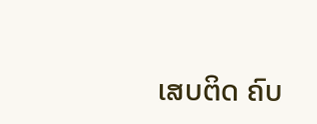ເສບຕິດ ຄົບ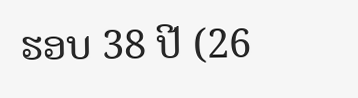ຮອບ 38 ປີ (26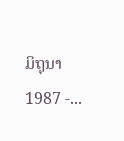ມິຖຸນາ 1987 -...